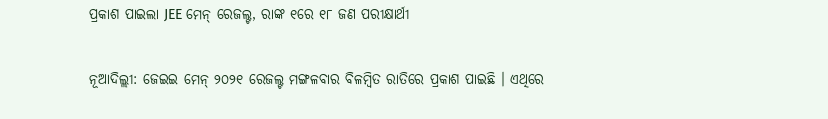ପ୍ରକାଶ ପାଇଲା JEE ମେନ୍ ରେଜଲ୍ଟ, ରାଙ୍କ ୧ରେ ୧୮ ଜଣ ପରୀକ୍ଷାର୍ଥୀ

ନୂଆଦିଲ୍ଲୀ: ଜେଇଇ ମେନ୍ ୨୦୨୧ ରେଜଲ୍ଟ ମଙ୍ଗଳବାର ବିଳମ୍ବିତ ରାତିରେ ପ୍ରକାଶ ପାଇଛି । ଏଥିରେ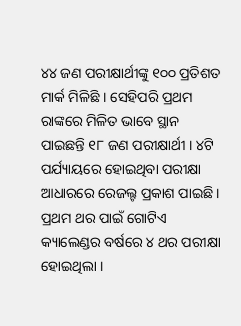୪୪ ଜଣ ପରୀକ୍ଷାର୍ଥୀଙ୍କୁ ୧୦୦ ପ୍ରତିଶତ ମାର୍କ ମିଳିଛି । ସେହିପରି ପ୍ରଥମ ରାଙ୍କରେ ମିଳିତ ଭାବେ ସ୍ଥାନ ପାଇଛନ୍ତି ୧୮ ଜଣ ପରୀକ୍ଷାର୍ଥୀ । ୪ଟି ପର୍ଯ୍ୟାୟରେ ହୋଇଥିବା ପରୀକ୍ଷା ଆଧାରରେ ରେଜଲ୍ଟ ପ୍ରକାଶ ପାଇଛି । ପ୍ରଥମ ଥର ପାଇଁ ଗୋଟିଏ କ୍ୟାଲେଣ୍ଡର ବର୍ଷରେ ୪ ଥର ପରୀକ୍ଷା ହୋଇଥିଲା ।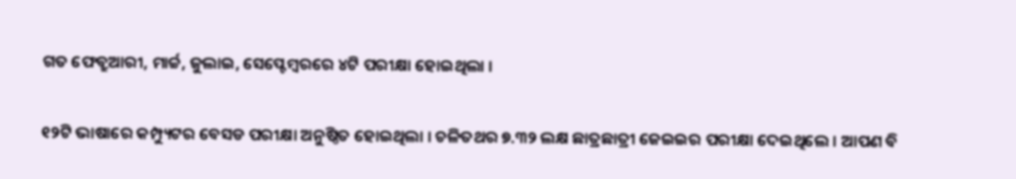ଗତ ଫେବ୍ରୁଆରୀ, ମାର୍ଚ୍ଚ, ଜୁଲାଇ, ସେପ୍ଟେମ୍ବରରେ ୪ଟି ପରୀକ୍ଷା ହୋଇଥିଲା ।

୧୨ଟି ଭାଷାରେ କମ୍ପ୍ୟୁଟର ବେସଡ ପରୀକ୍ଷା ଅନୁଷ୍ଠିତ ହୋଇଥିଲା । ଚଳିତଥର ୭.୩୨ ଲକ୍ଷ ଛାତ୍ରଛାତ୍ରୀ ଜେଇଇର ପରୀକ୍ଷା ଦେଇଥିଲେ । ଆପଣ ବି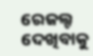ରେଜଲ୍ଟ ଦେଖିବାକୁ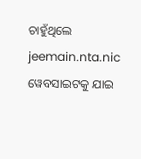ଚାହୁଁଥିଲେ jeemain.nta.nic ୱେବସାଇଟକୁ ଯାଇ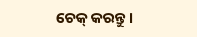ଚେକ୍ କରନ୍ତୁ ।